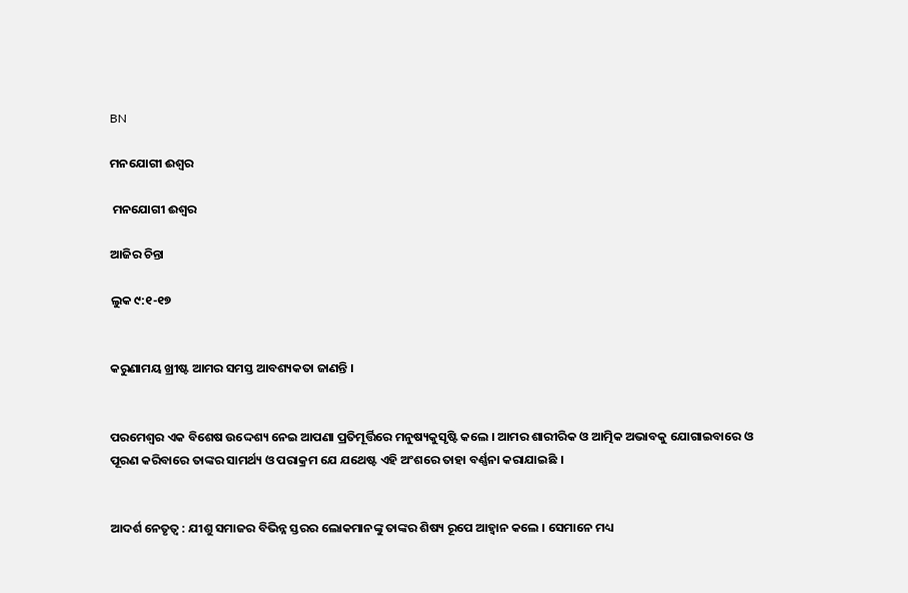BN

ମନଯୋଗୀ ଈଶ୍ଵର

 ମନଯୋଗୀ ଈଶ୍ଵର

ଆଜିର ଚିନ୍ତା

ଲୁକ ୯:୧-୧୭


କରୁଣାମୟ ଖ୍ରୀଷ୍ଟ ଆମର ସମସ୍ତ ଆବଶ୍ୟକତା ଜାଣନ୍ତି ।


ପରମେଶ୍ଵର ଏକ ବିଶେଷ ଉଦ୍ଦେଶ୍ୟ ନେଇ ଆପଣା ପ୍ରତିମୂର୍ତ୍ତିରେ ମନୁଷ୍ୟକୁସୃଷ୍ଟି କଲେ । ଆମର ଶାରୀରିକ ଓ ଆତ୍ମିକ ଅଭାବକୁ ଯୋଗାଇବାରେ ଓ ପୂରଣ କରିବାରେ ତାଙ୍କର ସାମର୍ଥ୍ୟ ଓ ପରାକ୍ରମ ଯେ ଯଥେଷ୍ଟ ଏହି ଅଂଶରେ ତାହା ବର୍ଣ୍ଣନା କରାଯାଇଛି ।


ଆଦର୍ଶ ନେତୃତ୍ୱ : ଯୀଶୁ ସମାଜର ବିଭିନ୍ନ ସ୍ତରର ଲୋକମାନଙ୍କୁ ତାଙ୍କର ଶିଷ୍ୟ ରୂପେ ଆହ୍ୱାନ କଲେ । ସେମାନେ ମଧ୍ୟ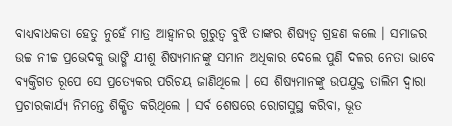ବାଧ୍ୟବାଧକତା ହେତୁ ନୁହେଁ ମାତ୍ର ଆହ୍ୱାନର ଗୁରୁତ୍ୱ ବୁଝି ତାଙ୍କର ଶିଷ୍ୟତ୍ୱ ଗ୍ରହଣ କଲେ । ସମାଜର ଉଚ୍ଚ ନୀଚ୍ଚ ପ୍ରଭେଦକୁ ଭାଙ୍ଗି ଯୀଶୁ ଶିଷ୍ୟମାନଙ୍କୁ ସମାନ ଅଧିକାର ଦେଲେ ପୁଣି ଦଳର ନେତା ଭାବେ ବ୍ୟକ୍ତିଗତ ରୂପେ ସେ ପ୍ରତ୍ୟେକର ପରିଚୟ ଜାଣିଥିଲେ । ସେ ଶିଷ୍ୟମାନଙ୍କୁ ଉପଯୁକ୍ତ ତାଲିମ ଦ୍ଵାରା ପ୍ରଚାରକାର୍ଯ୍ୟ ନିମନ୍ତେ ଶିକ୍ଷିତ କରିଥିଲେ । ସର୍ବ ଶେଷରେ ରୋଗସୁସ୍ଥ କରିବା, ଭୂତ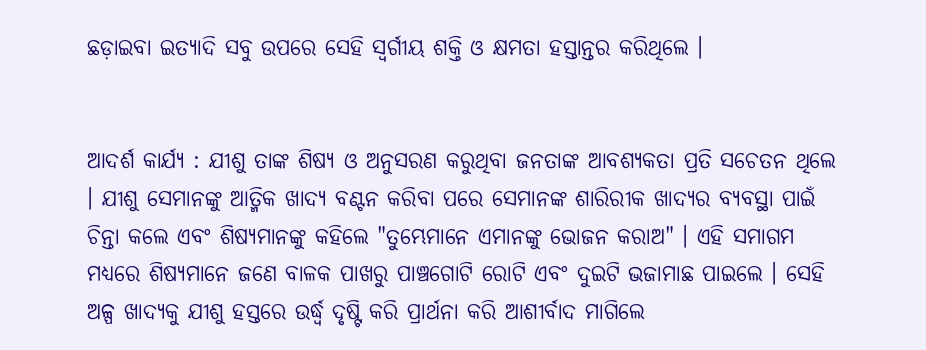ଛଡ଼ାଇବା ଇତ୍ୟାଦି ସବୁ ଉପରେ ସେହି ସ୍ୱର୍ଗୀୟ ଶକ୍ତି ଓ କ୍ଷମତା ହସ୍ତାନ୍ତର କରିଥିଲେ ।


ଆଦର୍ଶ କାର୍ଯ୍ଯ : ଯୀଶୁ ତାଙ୍କ ଶିଷ୍ୟ ଓ ଅନୁସରଣ କରୁଥିବା ଜନତାଙ୍କ ଆବଶ୍ୟକତା ପ୍ରତି ସଚେତନ ଥିଲେ । ଯୀଶୁ ସେମାନଙ୍କୁ ଆତ୍ମିକ ଖାଦ୍ୟ ବଣ୍ଟନ କରିବା ପରେ ସେମାନଙ୍କ ଶାରିରୀକ ଖାଦ୍ୟର ବ୍ୟବସ୍ଥା ପାଇଁ ଚିନ୍ତା କଲେ ଏବଂ ଶିଷ୍ୟମାନଙ୍କୁ କହିଲେ "ତୁମ୍ଭେମାନେ ଏମାନଙ୍କୁ ଭୋଜନ କରାଅ" । ଏହି ସମାଗମ ମଧ୍ୟରେ ଶିଷ୍ୟମାନେ ଜଣେ ବାଳକ ପାଖରୁ ପାଞ୍ଚଗୋଟି ରୋଟି ଏବଂ ଦୁଇଟି ଭଜାମାଛ ପାଇଲେ । ସେହି ଅଳ୍ପ ଖାଦ୍ୟକୁ ଯୀଶୁ ହସ୍ତରେ ଉର୍ଦ୍ଧ୍ବ ଦୃଷ୍ଟି କରି ପ୍ରାର୍ଥନା କରି ଆଶୀର୍ବାଦ ମାଗିଲେ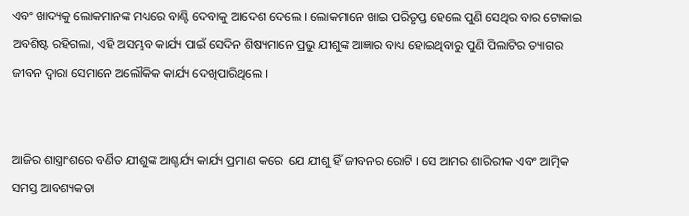ଏବଂ ଖାଦ୍ୟକୁ ଲୋକମାନଙ୍କ ମଧ୍ୟରେ ବାଣ୍ଟି ଦେବାକୁ ଆଦେଶ ଦେଲେ । ଲୋକମାନେ ଖାଇ ପରିତୃପ୍ତ ହେଲେ ପୁଣି ସେଥିର ବାର ଟୋକାଇ ଅବଶିଷ୍ଟ ରହିଗଲା, ଏହି ଅସମ୍ଭବ କାର୍ଯ୍ୟ ପାଇଁ ସେଦିନ ଶିଷ୍ୟମାନେ ପ୍ରଭୁ ଯୀଶୁଙ୍କ ଆଜ୍ଞାର ବାଧ୍ୟ ହୋଇଥିବାରୁ ପୁଣି ପିଲାଟିର ତ୍ୟାଗର ଜୀବନ ଦ୍ଵାରା ସେମାନେ ଅଲୌକିକ କାର୍ଯ୍ୟ ଦେଖିପାରିଥିଲେ ।


ଆଜିର ଶାସ୍ତ୍ରାଂଶରେ ବର୍ଣିତ ଯୀଶୁଙ୍କ ଆଶ୍ଚର୍ଯ୍ୟ କାର୍ଯ୍ୟ ପ୍ରମାଣ କରେ  ଯେ ଯୀଶୁ ହିଁ ଜୀବନର ରୋଟି । ସେ ଆମର ଶାରିରୀକ ଏବଂ ଆତ୍ମିକ ସମସ୍ତ ଆବଶ୍ୟକତା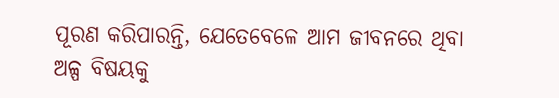ପୂରଣ କରିପାରନ୍ତି, ଯେତେବେଳେ ଆମ ଜୀବନରେ ଥିବା ଅଳ୍ପ ବିଷୟକୁ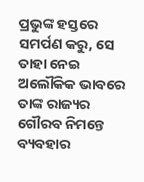ପ୍ରଭୁଙ୍କ ହସ୍ତରେ ସମର୍ପଣ କରୁ, ସେ ତାହା ନେଇ ଅଲୌକିକ ଭାବରେ ତାଙ୍କ ରାଜ୍ୟର ଗୌରବ ନିମନ୍ତେ ବ୍ୟବହାର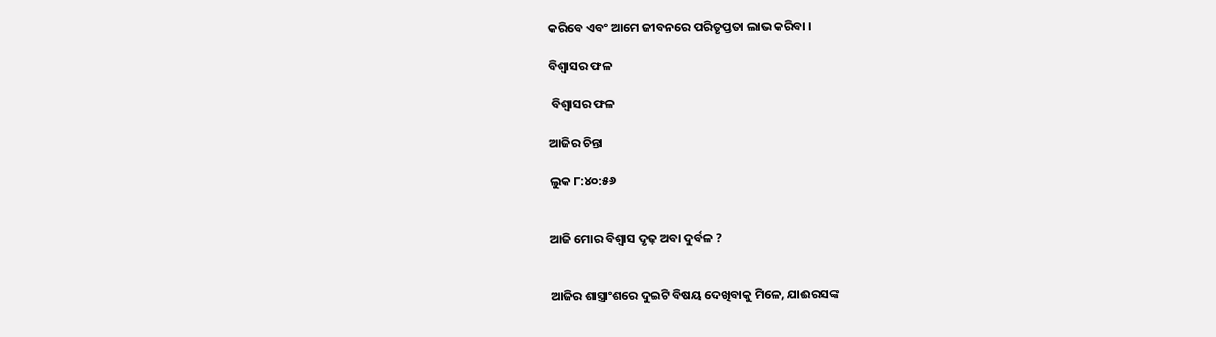କରିବେ ଏବଂ ଆମେ ଜୀବନରେ ପରିତୃପ୍ତତା ଲାଭ କରିବା ।

ବିଶ୍ବାସର ଫଳ

 ବିଶ୍ବାସର ଫଳ

ଆଜିର ଚିନ୍ତା

ଲୁକ ୮:୪୦:୫୬


ଆଜି ମୋର ବିଶ୍ଵାସ ଦୃଢ଼ ଅବା ଦୁର୍ବଳ ?


ଆଜିର‌ ଶାସ୍ତ୍ରାଂଶରେ ଦୁଇଟି ବିଷୟ ଦେଖିବାକୁ ମିଳେ, ଯାଈରସଙ୍କ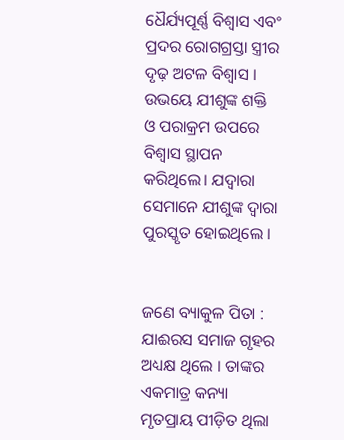ଧୈର୍ଯ୍ୟପୂର୍ଣ୍ଣ ବିଶ୍ଵାସ ଏବଂ ପ୍ରଦର ରୋଗଗ୍ରସ୍ତା ସ୍ତ୍ରୀର ଦୃଢ଼ ଅଟଳ ବିଶ୍ଵାସ । ଉଭୟେ ଯୀଶୁଙ୍କ ଶକ୍ତି ଓ ପରାକ୍ରମ ଉପରେ ବିଶ୍ଵାସ ସ୍ଥାପନ କରିଥିଲେ। ଯଦ୍ଵାରା ସେମାନେ ଯୀଶୁଙ୍କ ଦ୍ଵାରା ପୁରସ୍କୃତ ହୋଇଥିଲେ ।


ଜଣେ ବ୍ୟାକୁଳ ପିତା : ଯାଈରସ ସମାଜ ଗୃହର ଅଧ୍ୟକ୍ଷ ଥିଲେ । ତାଙ୍କର ଏକମାତ୍ର କନ୍ୟା ମୃତପ୍ରାୟ ପୀଡ଼ିତ ଥିଲା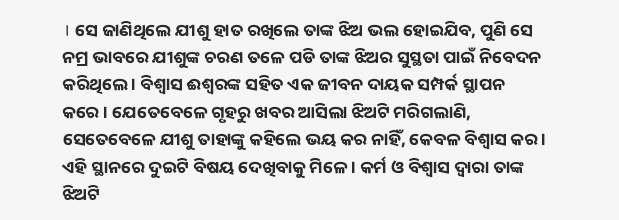। ସେ ଜାଣିଥିଲେ ଯୀଶୁ ହାତ ରଖିଲେ ତାଙ୍କ ଝିଅ ଭଲ ହୋଇଯିବ, ପୁଣି ସେ ନମ୍ର ଭାବରେ ଯୀଶୁଙ୍କ ଚରଣ ତଳେ ପଡି ତାଙ୍କ ଝିଅର ସୁସ୍ଥତା ପାଇଁ ନିବେଦନ କରିଥିଲେ । ବିଶ୍ଵାସ ଈଶ୍ଵରଙ୍କ ସହିତ ଏକ ଜୀବନ ଦାୟକ ସମ୍ପର୍କ ସ୍ଥାପନ କରେ । ଯେତେବେଳେ ଗୃହରୁ ଖବର ଆସିଲା ଝିଅଟି ମରିଗଲାଣି, ସେତେବେଳେ ଯୀଶୁ ତାହାଙ୍କୁ କହିଲେ ଭୟ କର ନାହିଁ, କେବଳ ବିଶ୍ଵାସ କର । ଏହି ସ୍ଥାନରେ ଦୁଇଟି ବିଷୟ ଦେଖିବାକୁ ମିଳେ । କର୍ମ ଓ ବିଶ୍ଵାସ ଦ୍ଵାରା ତାଙ୍କ ଝିଅଟି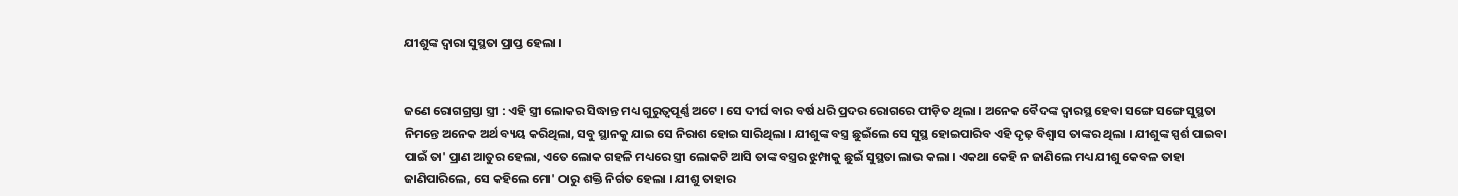ଯୀଶୁଙ୍କ ଦ୍ଵାରା ସୁସ୍ଥତା ପ୍ରାପ୍ତ ହେଲା ।


ଜଣେ ରୋଗଗ୍ରସ୍ତା ସ୍ତ୍ରୀ : ଏହି ସ୍ତ୍ରୀ ଲୋକର ସିଦ୍ଧାନ୍ତ ମଧ୍ୟ ଗୁରୁତ୍ୱପୂର୍ଣ୍ଣ ଅଟେ । ସେ ଦୀର୍ଘ ବାର ବର୍ଷ ଧରି ପ୍ରଦର ରୋଗରେ ପୀଡ଼ିତ ଥିଲା । ଅନେକ ବୈଦଙ୍କ ଦ୍ବାରସ୍ଥ ହେବା ସଙ୍ଗେ ସଙ୍ଗେ ସୁସ୍ଥତା ନିମନ୍ତେ ଅନେକ ଅର୍ଥ ବ୍ୟୟ କରିଥିଲା, ସବୁ ସ୍ଥାନକୁ ଯାଇ ସେ ନିରାଶ ହୋଇ ସାରିଥିଲା । ଯୀଶୁଙ୍କ ବସ୍ତ୍ର ଛୁଇଁଲେ ସେ ସୁସ୍ଥ ହୋଇପାରିବ ଏହି ଦୃଢ଼ ବିଶ୍ଵାସ ତାଙ୍କର ଥିଲା । ଯୀଶୁଙ୍କ ସ୍ପର୍ଶ ପାଇବା ପାଇଁ ତା' ପ୍ରାଣ ଆତୁର ହେଲା, ଏତେ ଲୋକ ଗହଳି ମଧ୍ୟରେ ସ୍ତ୍ରୀ ଲୋକଟି ଆସି ତାଙ୍କ ବସ୍ତ୍ରର ଝୁମ୍ପାକୁ ଛୁଇଁ ସୁସ୍ଥତା ଲାଭ କଲା । ଏକଥା କେହି ନ ଜାଣିଲେ ମଧ୍ୟ ଯୀଶୁ କେବଳ ତାହା ଜାଣିପାରିଲେ, ସେ କହିଲେ ମୋ' ଠାରୁ ଶକ୍ତି ନିର୍ଗତ ହେଲା । ଯୀଶୁ ତାହାର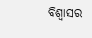ବିଶ୍ଵାସର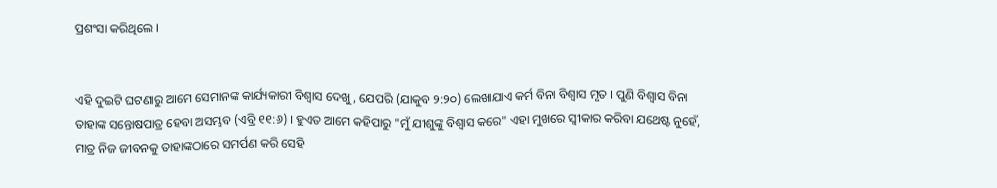ପ୍ରଶଂସା କରିଥିଲେ ।


ଏହି ଦୁଇଟି ଘଟଣାରୁ ଆମେ ସେମାନଙ୍କ କାର୍ଯ୍ୟକାରୀ ବିଶ୍ଵାସ ଦେଖୁ, ଯେପରି (ଯାକୁବ ୨:୨୦) ଲେଖାଯାଏ କର୍ମ ବିନା ବିଶ୍ଵାସ ମୃତ । ପୁଣି ବିଶ୍ବାସ ବିନା ତାହାଙ୍କ ସନ୍ତୋଷପାତ୍ର ହେବା ଅସମ୍ଭବ (ଏବ୍ରି ୧୧:୬) । ହୁଏତ ଆମେ କହିପାରୁ "ମୁଁ ଯୀଶୁଙ୍କୁ ବିଶ୍ଵାସ କରେ" ଏହା ମୁଖରେ ସ୍ଵୀକାର କରିବା ଯଥେଷ୍ଟ ନୁହେଁ, ମାତ୍ର ନିଜ ଜୀବନକୁ ତାହାଙ୍କଠାରେ ସମର୍ପଣ କରି ସେହି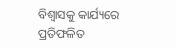ବିଶ୍ଵାସକୁ କାର୍ଯ୍ୟରେ ପ୍ରତିଫଳିତ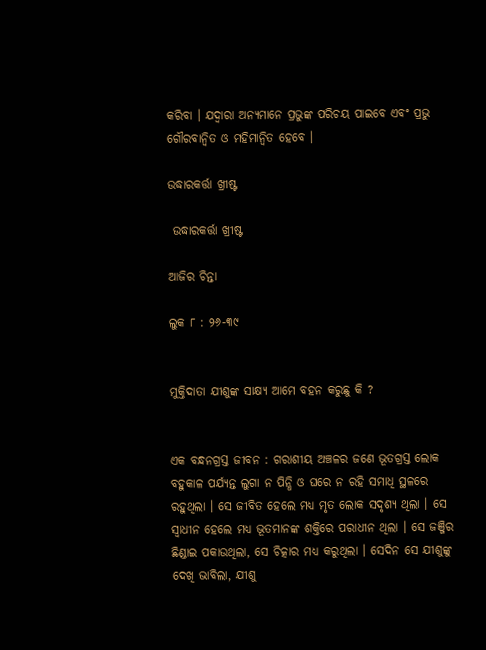କରିବା । ଯଦ୍ଵାରା ଅନ୍ୟମାନେ ପ୍ରଭୁଙ୍କ ପରିଚୟ ପାଇବେ ଏବଂ ପ୍ରଭୁ ଗୌରବାନ୍ଵିତ ଓ ମହିମାନ୍ଵିତ ହେବେ ।

ଉଦ୍ଧାରକର୍ତ୍ତା ଖ୍ରୀଷ୍ଟ

 ଉଦ୍ଧାରକର୍ତ୍ତା ଖ୍ରୀଷ୍ଟ

ଆଜିର ଚିନ୍ତା

ଲୁକ ୮ : ୨୬-୩୯


ମୁକ୍ତିଦାତା ଯୀଶୁଙ୍କ ସାକ୍ଷ୍ୟ ଆମେ ବହନ କରୁଛୁ କି ?


ଏକ ବନ୍ଧନଗ୍ରସ୍ତ ଜୀବନ : ଗରାଶୀୟ ଅଞ୍ଚଳର ଜଣେ ଭୂତଗ୍ରସ୍ତ ଲୋକ ବହୁକାଳ ପର୍ଯ୍ୟନ୍ତ ଲୁଗା ନ ପିନ୍ଧି ଓ ଘରେ ନ ରହି ସମାଧି ସ୍ଥଳରେ ରହୁଥିଲା । ସେ ଜୀବିତ ହେଲେ ମଧ୍ୟ ମୃତ ଲୋକ ସଦୃଶ୍ୟ ଥିଲା । ସେ ସ୍ଵାଧୀନ ହେଲେ ମଧ୍ୟ ଭୂତମାନଙ୍କ ଶକ୍ତିରେ ପରାଧୀନ ଥିଲା । ସେ ଜଞ୍ଜିର ଛିଣ୍ଡାଇ ପକାଉଥିଲା, ସେ ଚିତ୍କାର ମଧ୍ୟ କରୁଥିଲା । ସେଦିନ ସେ ଯୀଶୁଙ୍କୁ ଦେଖି ଭାବିଲା, ଯୀଶୁ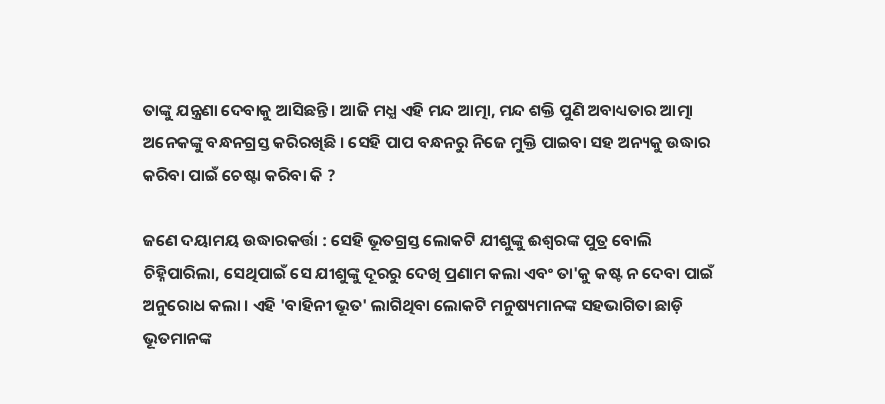ତାଙ୍କୁ ଯନ୍ତ୍ରଣା ଦେବାକୁ ଆସିଛନ୍ତି । ଆଜି ମଧ୍ଯ ଏହି ମନ୍ଦ ଆତ୍ମା, ମନ୍ଦ ଶକ୍ତି ପୁଣି ଅବାଧ୍ୟତାର ଆତ୍ମା ଅନେକଙ୍କୁ ବନ୍ଧନଗ୍ରସ୍ତ କରିରଖିଛି । ସେହି ପାପ ବନ୍ଧନରୁ ନିଜେ ମୁକ୍ତି ପାଇବା ସହ ଅନ୍ୟକୁ ଉଦ୍ଧାର କରିବା ପାଇଁ ଚେଷ୍ଟା କରିବା କି ?

ଜଣେ ଦୟାମୟ ଉଦ୍ଧାରକର୍ତ୍ତା : ସେହି ଭୂତଗ୍ରସ୍ତ ଲୋକଟି ଯୀଶୁଙ୍କୁ ଈଶ୍ୱରଙ୍କ ପୁତ୍ର ବୋଲି ଚିହ୍ନିପାରିଲା, ସେଥିପାଇଁ ସେ ଯୀଶୁଙ୍କୁ ଦୂରରୁ ଦେଖି ପ୍ରଣାମ କଲା ଏବଂ ତା'କୁ କଷ୍ଟ ନ ଦେବା ପାଇଁ ଅନୁରୋଧ କଲା । ଏହି 'ବାହିନୀ ଭୂତ' ଲାଗିଥିବା ଲୋକଟି ମନୁଷ୍ୟମାନଙ୍କ ସହଭାଗିତା ଛାଡ଼ି ଭୂତମାନଙ୍କ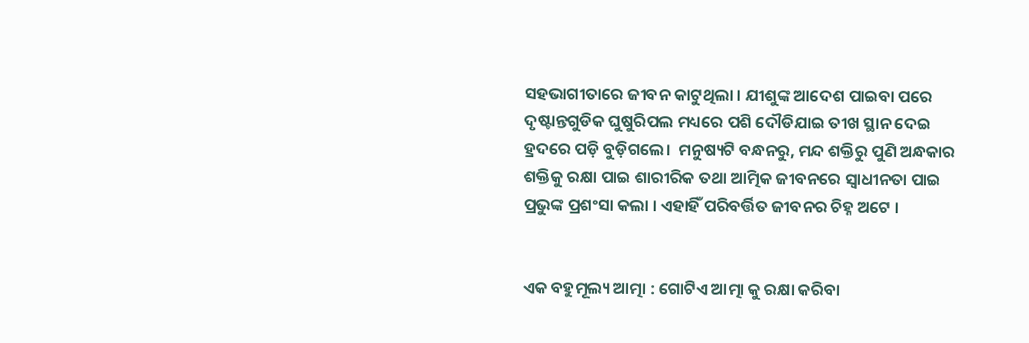ସହଭାଗୀତାରେ ଜୀବନ କାଟୁଥିଲା । ଯୀଶୁଙ୍କ ଆଦେଶ ପାଇବା ପରେ ଦୃଷ୍ଟାନ୍ତଗୁଡିକ ଘୁଷୁରିପଲ ମଧ୍ୟରେ ପଶି ଦୌଡିଯାଇ ତୀଖ ସ୍ଥାନ ଦେଇ ହ୍ରଦରେ ପଡ଼ି ବୁଡ଼ିଗଲେ।  ମନୁଷ୍ୟଟି ବନ୍ଧନରୁ, ମନ୍ଦ ଶକ୍ତିରୁ ପୁଣି ଅନ୍ଧକାର ଶକ୍ତିକୁ ରକ୍ଷା ପାଇ ଶାରୀରିକ ତଥା ଆତ୍ମିକ ଜୀବନରେ ସ୍ଵାଧୀନତା ପାଇ ପ୍ରଭୁଙ୍କ ପ୍ରଶଂସା କଲା । ଏହାହିଁ ପରିବର୍ତ୍ତିତ ଜୀବନର ଚିହ୍ନ ଅଟେ ।


ଏକ ବହୁମୂଲ୍ୟ ଆତ୍ମା : ଗୋଟିଏ ଆତ୍ମା କୁ ରକ୍ଷା କରିବା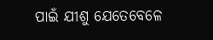ପାଇଁ ଯୀଶୁ ଯେତେବେଳେ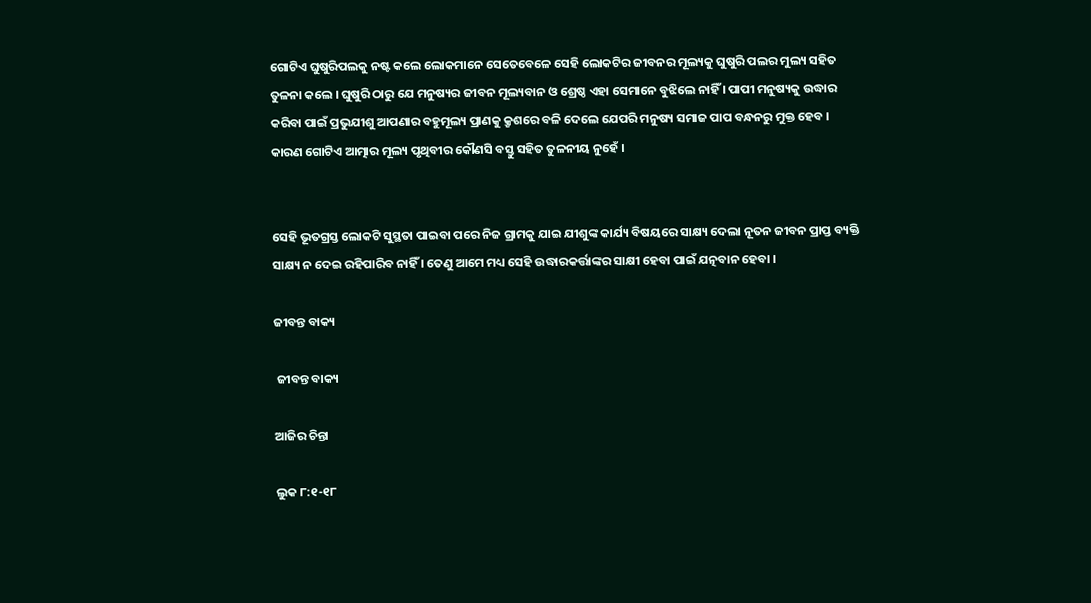ଗୋଟିଏ ଘୁଷୁରିପଲକୁ ନଷ୍ଟ କଲେ ଲୋକମାନେ ସେତେବେଳେ ସେହି ଲୋକଟିର ଜୀବନର ମୂଲ୍ୟକୁ ଘୁଷୁରି ପଲର ମୁଲ୍ୟ ସହିତ ତୁଳନା କଲେ । ଘୁଷୁରି ଠାରୁ ଯେ ମନୁଷ୍ୟର ଜୀବନ ମୂଲ୍ୟବାନ ଓ ଶ୍ରେଷ୍ଠ ଏହା ସେମାନେ ବୁଝିଲେ ନାହିଁ । ପାପୀ ମନୁଷ୍ୟକୁ ଉଦ୍ଧାର କରିବା ପାଇଁ ପ୍ରଭୁଯୀଶୁ ଆପଣାର ବହୁମୂଲ୍ୟ ପ୍ରାଣକୁ କ୍ରୃଶରେ ବଳି ଦେଲେ ଯେପରି ମନୁଷ୍ୟ ସମାଜ ପାପ ବନ୍ଧନରୁ ମୁକ୍ତ ହେବ । କାରଣ ଗୋଟିଏ ଆତ୍ମାର ମୂଲ୍ୟ ପୃଥିବୀର କୌଣସି ବସ୍ତୁ ସହିତ ତୁଳନୀୟ ନୁହେଁ ।


ସେହି ଭୂତଗ୍ରସ୍ତ ଲୋକଟି ସୁସ୍ଥତା ପାଇବା ପରେ ନିଜ ଗ୍ରାମକୁ ଯାଇ ଯୀଶୁଙ୍କ କାର୍ଯ୍ୟ ବିଷୟରେ ସାକ୍ଷ୍ୟ ଦେଲା ନୂତନ ଜୀବନ ପ୍ରାପ୍ତ ବ୍ୟକ୍ତି ସାକ୍ଷ୍ୟ ନ ଦେଇ ରହିପାରିବ ନାହିଁ । ତେଣୁ ଆମେ ମଧ୍ୟ ସେହି ଉଦ୍ଧାରକର୍ତ୍ତାଙ୍କର ସାକ୍ଷୀ ହେବା ପାଇଁ ଯତ୍ନବାନ ହେବା ।

ଜୀବନ୍ତ ବାକ୍ୟ

 ଜୀବନ୍ତ ବାକ୍ୟ

ଆଜିର ଚିନ୍ତା

ଲୁକ ୮:୧-୧୮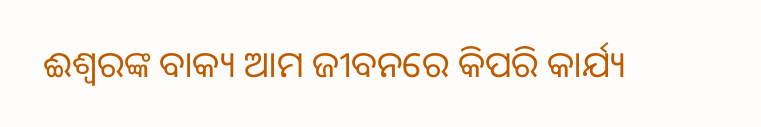ଈଶ୍ଵରଙ୍କ ବାକ୍ୟ ଆମ ଜୀବନରେ କିପରି କାର୍ଯ୍ୟ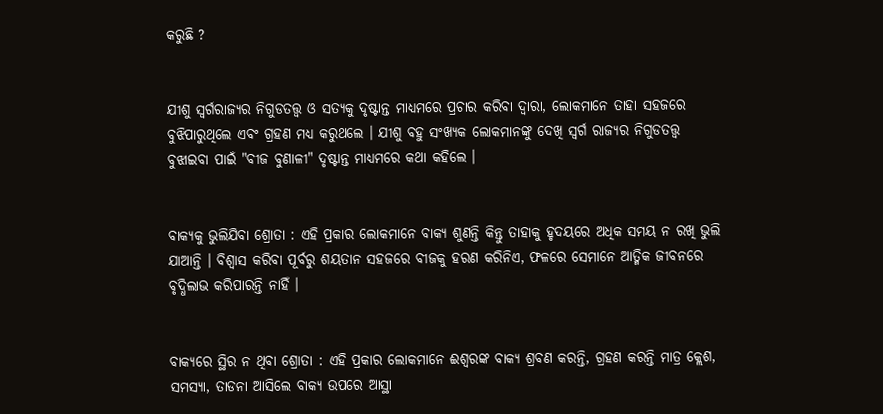କରୁଛି ?


ଯୀଶୁ ସ୍ୱର୍ଗରାଜ୍ୟର ନିଗୁଡତତ୍ତ୍ଵ ଓ ସତ୍ୟକୁ ଦୃଷ୍ଟାନ୍ତ ମାଧ୍ୟମରେ ପ୍ରଚାର କରିବା ଦ୍ଵାରା, ଲୋକମାନେ ତାହା ସହଜରେ ବୁଝିପାରୁଥିଲେ ଏବଂ ଗ୍ରହଣ ମଧ୍ୟ କରୁଥଲେ । ଯୀଶୁ ବହୁ ସଂଖ୍ୟକ ଲୋକମାନଙ୍କୁ ଦେଖି ସ୍ବର୍ଗ ରାଜ୍ୟର ନିଗୁଡତତ୍ତ୍ୱ ବୁଝାଇବା ପାଇଁ "ବୀଜ ବୁଣାଳୀ" ଦୃଷ୍ଟାନ୍ତ ମାଧ୍ୟମରେ କଥା କହିଲେ ।


ବାକ୍ୟକୁ ଭୁଲିଯିବା ଶ୍ରୋତା : ଏହି ପ୍ରକାର ଲୋକମାନେ ବାକ୍ୟ ଶୁଣନ୍ତି କିନ୍ତୁ ତାହାକୁ ହୃଦୟରେ ଅଧିକ ସମୟ ନ ରଖି ଭୁଲି ଯାଆନ୍ତି । ବିଶ୍ଵାସ କରିବା ପୂର୍ବରୁ ଶୟତାନ ସହଜରେ ବୀଜକୁ ହରଣ କରିନିଏ, ଫଳରେ ସେମାନେ ଆତ୍ମିକ ଜୀବନରେ ବୃଦ୍ଧିଲାଭ କରିପାରନ୍ତି ନାହିଁ ।


ବାକ୍ୟରେ ସ୍ଥିର ନ ଥିବା ଶ୍ରୋତା : ଏହି ପ୍ରକାର ଲୋକମାନେ ଈଶ୍ୱରଙ୍କ ବାକ୍ୟ ଶ୍ରବଣ କରନ୍ତି, ଗ୍ରହଣ କରନ୍ତି ମାତ୍ର କ୍ଲେଶ, ସମସ୍ୟା, ତାଡନା ଆସିଲେ ବାକ୍ୟ ଉପରେ ଆସ୍ଥା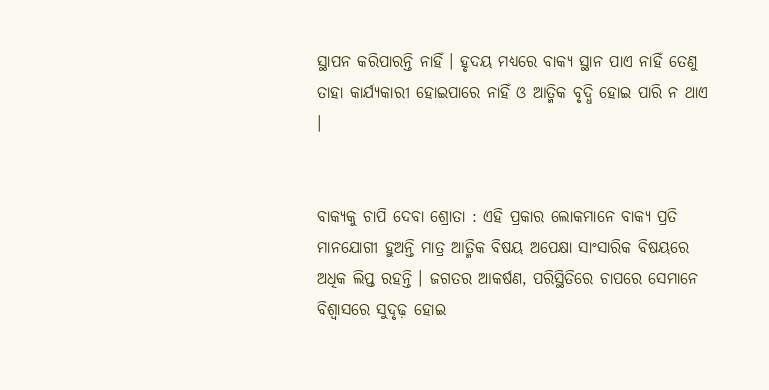ସ୍ଥାପନ କରିପାରନ୍ତି ନାହିଁ । ହୃଦୟ ମଧ୍ୟରେ ବାକ୍ୟ ସ୍ଥାନ ପାଏ ନାହିଁ ତେଣୁ ତାହା କାର୍ଯ୍ୟକାରୀ ହୋଇପାରେ ନାହିଁ ଓ ଆତ୍ମିକ ବୃଦ୍ଧି ହୋଇ ପାରି ନ ଥାଏ ।


ବାକ୍ୟକୁ ଚାପି ଦେବା ଶ୍ରୋତା : ଏହି ପ୍ରକାର ଲୋକମାନେ ବାକ୍ୟ ପ୍ରତି ମାନଯୋଗୀ ହୁଅନ୍ତି ମାତ୍ର ଆତ୍ମିକ ବିଷୟ ଅପେକ୍ଷା ସାଂସାରିକ ବିଷୟରେ ଅଧିକ ଲିପ୍ତ ରହନ୍ତି । ଜଗତର ଆକର୍ଷଣ, ପରିସ୍ଥିତିରେ ଚାପରେ ସେମାନେ ବିଶ୍ଵାସରେ ସୁଦୃଢ଼ ହୋଇ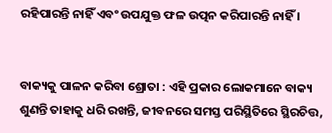ରହିପାରନ୍ତି ନାହିଁ ଏବଂ ଉପଯୁକ୍ତ ଫଳ ଉତ୍ପନ କରିପାରନ୍ତି ନାହିଁ ।


ବାକ୍ୟକୁ ପାଳନ କରିବା ଶ୍ରୋତା : ଏହି ପ୍ରକାର ଲୋକମାନେ ବାକ୍ୟ ଶୁଣନ୍ତି ତାହାକୁ ଧରି ରଖନ୍ତି, ଜୀବନରେ ସମସ୍ତ ପରିସ୍ଥିତିରେ ସ୍ଥିରଚିତ୍ତ,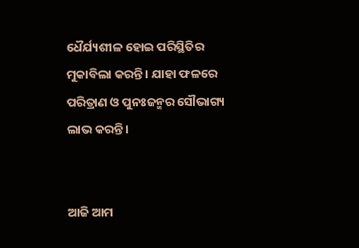ଧୈର୍ଯ୍ୟଶୀଳ ହୋଇ ପରିସ୍ଥିତିର ମୁକାବିଲା କରନ୍ତି । ଯାହା ଫଳରେ ପରିତ୍ରାଣ ଓ ପୁନଃଜନ୍ମର ସୌଭାଗ୍ୟ ଲାଭ କରନ୍ତି ।


ଆଜି ଆମ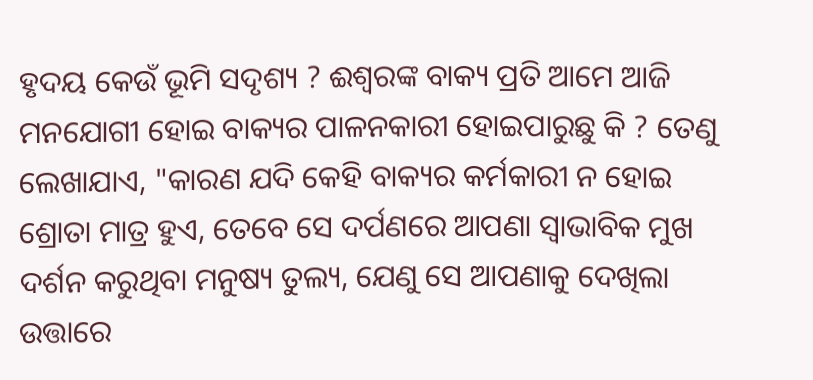ହୃଦୟ କେଉଁ ଭୂମି ସଦୃଶ୍ୟ ? ଈଶ୍ଵରଙ୍କ ବାକ୍ୟ ପ୍ରତି ଆମେ ଆଜି ମନଯୋଗୀ ହୋଇ ବାକ୍ୟର ପାଳନକାରୀ ହୋଇପାରୁଛୁ କି ? ତେଣୁ ଲେଖାଯାଏ, "କାରଣ ଯଦି କେହି ବାକ୍ୟର କର୍ମକାରୀ ନ ହୋଇ ଶ୍ରୋତା ମାତ୍ର ହୁଏ, ତେବେ ସେ ଦର୍ପଣରେ ଆପଣା ସ୍ଵାଭାବିକ ମୁଖ ଦର୍ଶନ କରୁଥିବା ମନୁଷ୍ୟ ତୁଲ୍ୟ, ଯେଣୁ ସେ ଆପଣାକୁ ଦେଖିଲା ଉତ୍ତାରେ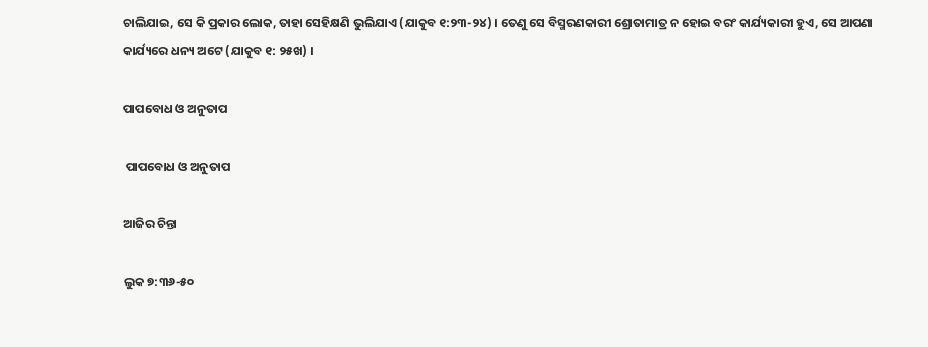ଚାଲିଯାଇ, ସେ କି ପ୍ରକାର ଲୋକ, ତାହା ସେହିକ୍ଷଣି ଭୁଲିଯାଏ (ଯାକୁବ ୧:୨୩-୨୪) । ତେଣୁ ସେ ବିସ୍ମରଣକାରୀ ଶ୍ରୋତାମାତ୍ର ନ ହୋଇ ବରଂ କାର୍ଯ୍ୟକାରୀ ହୁଏ, ସେ ଆପଣା କାର୍ଯ୍ୟରେ ଧନ୍ୟ ଅଟେ (ଯାକୁବ ୧: ୨୫ଖ) ।

ପାପବୋଧ ଓ ଅନୁତାପ

 ପାପବୋଧ ଓ ଅନୁତାପ

ଆଜିର ଚିନ୍ତା

ଲୁକ ୭:୩୬-୫୦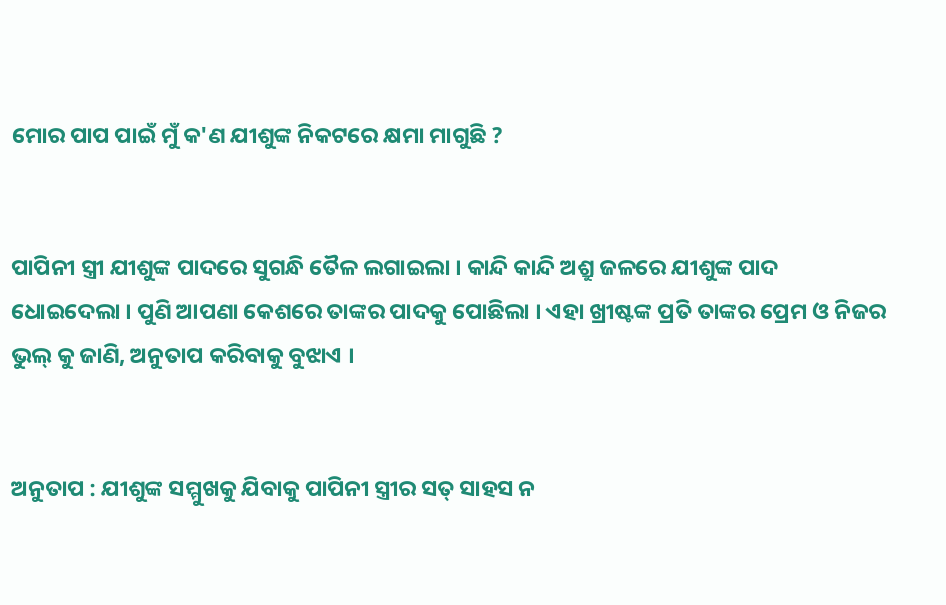ମୋର ପାପ ପାଇଁ ମୁଁ କ'ଣ ଯୀଶୁଙ୍କ ନିକଟରେ କ୍ଷମା ମାଗୁଛି ?


ପାପିନୀ ସ୍ତ୍ରୀ ଯୀଶୁଙ୍କ ପାଦରେ ସୁଗନ୍ଧି ତୈଳ ଲଗାଇଲା । କାନ୍ଦି କାନ୍ଦି ଅଶ୍ରୁ ଜଳରେ ଯୀଶୁଙ୍କ ପାଦ ଧୋଇଦେଲା । ପୁଣି ଆପଣା କେଶରେ ତାଙ୍କର ପାଦକୁ ପୋଛିଲା । ଏହା ଖ୍ରୀଷ୍ଟଙ୍କ ପ୍ରତି ତାଙ୍କର ପ୍ରେମ ଓ ନିଜର ଭୁଲ୍ କୁ ଜାଣି, ଅନୁତାପ କରିବାକୁ ବୁଝାଏ ।


ଅନୁତାପ : ଯୀଶୁଙ୍କ ସମ୍ମୁଖକୁ ଯିବାକୁ ପାପିନୀ ସ୍ତ୍ରୀର ସତ୍ ସାହସ ନ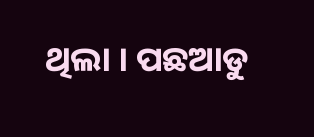ଥିଲା । ପଛଆଡୁ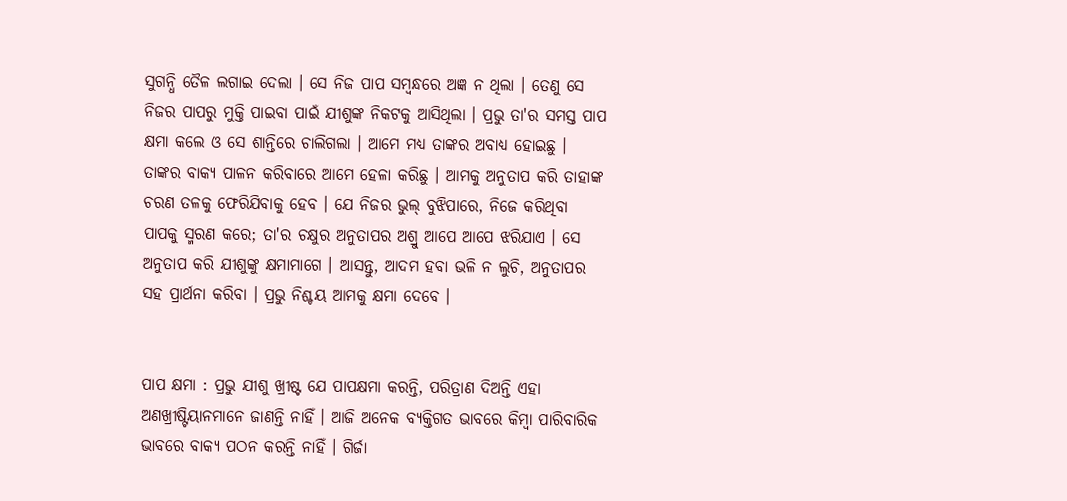ସୁଗନ୍ଧି ତୈଳ ଲଗାଇ ଦେଲା । ସେ ନିଜ ପାପ ସମ୍ୱନ୍ଧରେ ଅଜ୍ଞ ନ ଥିଲା । ତେଣୁ ସେ ନିଜର ପାପରୁ ମୁକ୍ତି ପାଇବା ପାଇଁ ଯୀଶୁଙ୍କ ନିକଟକୁ ଆସିଥିଲା । ପ୍ରଭୁ ତା'ର ସମସ୍ତ ପାପ କ୍ଷମା କଲେ ଓ ସେ ଶାନ୍ତିରେ ଚାଲିଗଲା । ଆମେ ମଧ୍ୟ ତାଙ୍କର ଅବାଧ୍ୟ ହୋଇଛୁ । ତାଙ୍କର ବାକ୍ୟ ପାଳନ କରିବାରେ ଆମେ ହେଳା କରିଛୁ । ଆମକୁ ଅନୁତାପ କରି ତାହାଙ୍କ ଚରଣ ତଳକୁ ଫେରିଯିବାକୁ ହେବ । ଯେ ନିଜର ଭୁଲ୍ ବୁଝିପାରେ, ନିଜେ କରିଥିବା ପାପକୁ ସ୍ମରଣ କରେ; ତା'ର ଚକ୍ଷୁର ଅନୁତାପର ଅଶ୍ରୁ ଆପେ ଆପେ ଝରିଯାଏ । ସେ ଅନୁତାପ କରି ଯୀଶୁଙ୍କୁ କ୍ଷମାମାଗେ । ଆସନ୍ତୁ, ଆଦମ ହବା ଭଳି ନ ଲୁଚି, ଅନୁତାପର ସହ ପ୍ରାର୍ଥନା କରିବା । ପ୍ରଭୁ ନିଶ୍ଚୟ ଆମକୁ କ୍ଷମା ଦେବେ ।


ପାପ କ୍ଷମା : ପ୍ରଭୁ ଯୀଶୁ ଖ୍ରୀଷ୍ଟ ଯେ ପାପକ୍ଷମା କରନ୍ତି, ପରିତ୍ରାଣ ଦିଅନ୍ତି ଏହା ଅଣଖ୍ରୀଷ୍ଟିୟାନମାନେ ଜାଣନ୍ତି ନାହିଁ । ଆଜି ଅନେକ ବ୍ୟକ୍ତିଗତ ଭାବରେ କିମ୍ବା ପାରିବାରିକ ଭାବରେ ବାକ୍ୟ ପଠନ କରନ୍ତି ନାହିଁ । ଗିର୍ଜା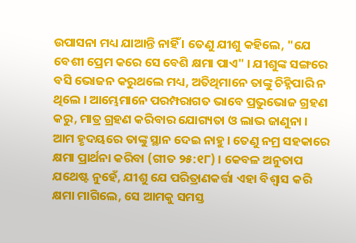ଉପାସନା ମଧ୍ୟ ଯାଆନ୍ତି ନାହିଁ । ତେଣୁ ଯୀଶୁ କହିଲେ, "ଯେ ବେଶୀ ପ୍ରେମ କରେ ସେ ବେଶି କ୍ଷମା ପାଏ" । ଯୀଶୁଙ୍କ ସଙ୍ଗରେ ବସି ଭୋଜନ କରୁଥଲେ ମଧ୍ୟ, ଅତିଥିମାନେ ତାଙ୍କୁ ଚିହ୍ନିପାରି ନ ଥିଲେ । ଆମ୍ଭେମାନେ ପରମ୍ପରାଗତ ଭାବେ ପ୍ରଭୁଭୋଜ ଗ୍ରହଣ କରୁ, ମାତ୍ର ଗ୍ରହଣ କରିବାର ଯୋଗ୍ୟତା ଓ ଲାଭ ଜାଣୁନା । ଆମ ହୃଦୟରେ ତାଙ୍କୁ ସ୍ଥାନ ଦେଇ ନାହୁ । ତେଣୁ ନମ୍ର ସହକାରେ କ୍ଷମା ପ୍ରାର୍ଥନା କରିବା (ଗୀତ ୨୫:୧୮) । କେବଳ ଅନୁତାପ ଯଥେଷ୍ଟ ନୁହେଁ, ଯୀଶୁ ଯେ ପରିତ୍ରାଣକର୍ତ୍ତା ଏହା ବିଶ୍ଵାସ କରି କ୍ଷମା ମାଗିଲେ, ସେ ଆମକୁ ସମସ୍ତ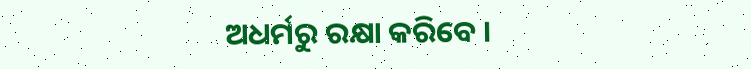ଅଧର୍ମରୁ ରକ୍ଷା କରିବେ ।